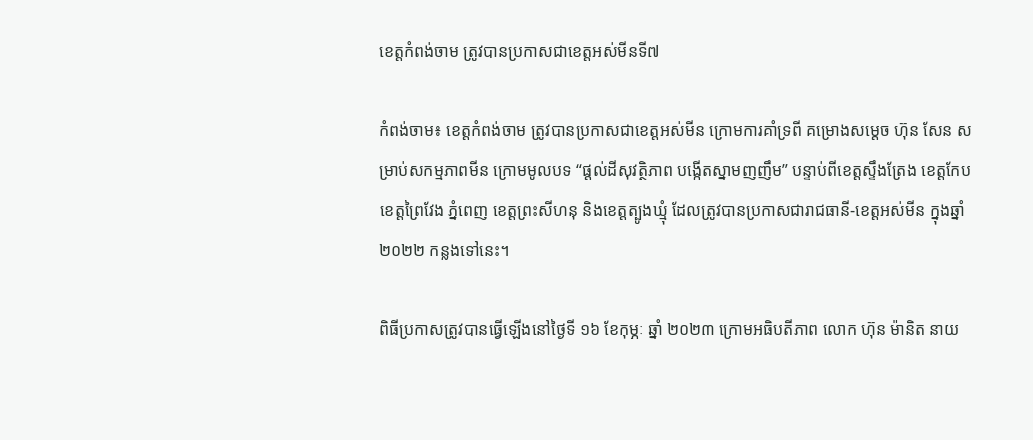ខេត្តកំពង់ចាម ត្រូវបានប្រកាសជាខេត្តអស់មីនទី៧

កំពង់ចាម៖ ខេត្តកំពង់ចាម ត្រូវបានប្រកាសជាខេត្តអស់មីន ក្រោមការគាំទ្រពី គម្រោងសម្តេច ហ៊ុន សែន សម្រាប់សកម្មភាពមីន ក្រោមមូលបទ “ផ្តល់ដីសុវត្ថិភាព បង្កើតស្នាមញញឹម” បន្ទាប់ពីខេត្តស្ទឹងត្រែង ខេត្តកែប ខេត្តព្រៃវែង ភ្នំពេញ ខេត្តព្រះសីហនុ និងខេត្តត្បូងឃ្មុំ ដែលត្រូវបានប្រកាសជារាជធានី-ខេត្តអស់មីន ក្នុងឆ្នាំ២០២២ កន្លងទៅនេះ។

ពិធីប្រកាសត្រូវបានធ្វើឡើងនៅថ្ងៃទី ១៦ ខែកុម្ភៈ ឆ្នាំ ២០២៣ ក្រោមអធិបតីភាព លោក ហ៊ុន ម៉ានិត នាយ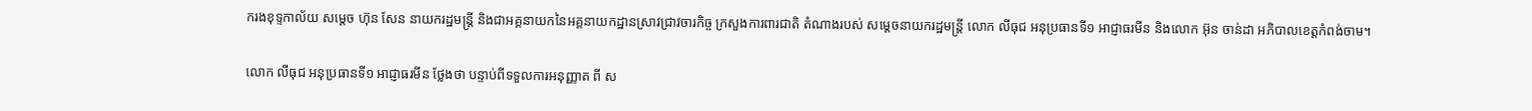ករងខុទ្ទកាល័យ សម្តេច ហ៊ុន សែន នាយករដ្ឋមន្រ្តី និងជាអគ្គនាយកនៃអគ្គនាយកដ្ឋានស្រាវជ្រាវចារកិច្ច ក្រសួងការពារជាតិ តំណាងរបស់ សម្តេចនាយករដ្ឋមន្រ្តី លោក លីធុជ អនុប្រធានទី១ អាជ្ញាធរមីន និងលោក អ៊ុន ចាន់ដា អភិបាលខេត្តកំពង់ចាម។

លោក លីធុជ អនុប្រធានទី១ អាជ្ញាធរមីន ថ្លែងថា បន្ទាប់ពីទទួលការអនុញ្ញាត ពី ស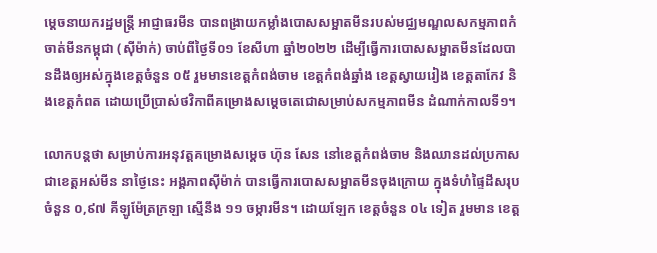ម្តេចនាយករដ្ឋមន្រ្តី អាជ្ញាធរមីន បានពង្រាយកម្លាំងបោសសម្អាតមីនរបស់មជ្ឈមណ្ឌលសកម្មភាពកំចាត់មីនកម្ពុជា (ស៊ីម៉ាក់) ចាប់ពីថ្ងៃទី០១ ខែសីហា ឆ្នាំ២០២២ ដើម្បីធ្វើការបោសសម្អាតមីនដែលបានដឹងឲ្យអស់ក្នុងខេត្តចំនួន ០៥ រួមមានខេត្តកំពង់ចាម ខេត្តកំពង់ឆ្នាំង ខេត្តស្វាយរៀង ខេត្តតាកែវ និងខេត្តកំពត ដោយប្រើប្រាស់ថវិកាពីគម្រោងសម្តេចតេជោសម្រាប់សកម្មភាពមីន ដំណាក់កាលទី១។

លោកបន្តថា សម្រាប់ការអនុវត្តគម្រោងសម្តេច ហ៊ុន សែន នៅខេត្តកំពង់ចាម និងឈានដល់ប្រកាសជាខេត្តអស់មីន នាថ្ងៃនេះ អង្គភាពស៊ីម៉ាក់ បានធ្វើការបោសសម្អាតមីនចុងក្រោយ ក្នុងទំហំផ្ទៃដីសរុបចំនួន ០,៩៧ គីឡូម៉ែត្រក្រឡា ស្មើនឹង ១១ ចម្ការមីន។ ដោយឡែក ខេត្តចំនួន ០៤ ទៀត រួមមាន ខេត្ត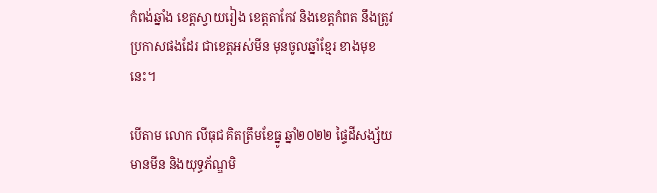កំពង់ឆ្នាំង ខេត្តស្វាយរៀង ខេត្តតាកែវ និងខេត្តកំពត នឹងត្រូវប្រកាសផងដែរ ជាខេត្តអស់មីន មុនចូលឆ្នាំខ្មែរ ខាងមុខនេះ។

បើតាម លោក លីធុជ គិតត្រឹមខែធ្នូ ឆ្នាំ២០២២ ផ្ទៃដីសង្ស័យមានមីន និងយុទ្ធភ័ណ្ឌមិ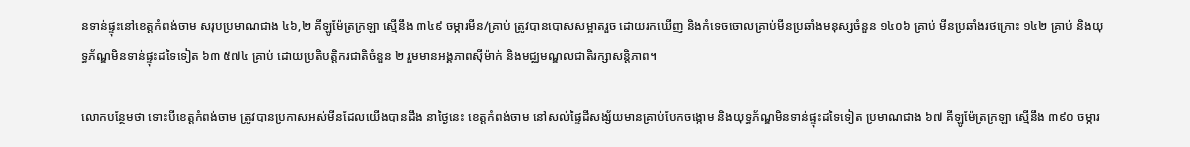នទាន់ផ្ទុះនៅខេត្តកំពង់ចាម សរុបប្រមាណជាង ៤៦,២ គីឡូម៉ែត្រក្រឡា ស្មើនឹង ៣៤៩ ចម្ការមីន/គ្រាប់ ត្រូវបានបោសសម្អាតរួច ដោយរកឃើញ និងកំទេចចោលគ្រាប់មីនប្រឆាំងមនុស្សចំនួន ១៤០៦ គ្រាប់ មីនប្រឆាំងរថក្រោះ ១៤២ គ្រាប់ និងយុទ្ធភ័ណ្ឌមិនទាន់ផ្ទុះដទៃទៀត ៦៣ ៥៧៤ គ្រាប់ ដោយប្រតិបត្តិករជាតិចំនួន ២ រួមមានអង្គភាពស៊ីម៉ាក់ និងមជ្ឈមណ្ឌលជាតិរក្សាសន្តិភាព។

លោកបន្ថែមថា ទោះបីខេត្តកំពង់ចាម ត្រូវបានប្រកាសអស់មីនដែលយើងបានដឹង នាថ្ងៃនេះ ខេត្តកំពង់ចាម នៅសល់ផ្ទៃដីសង្ស័យមានគ្រាប់បែកចង្កោម និងយុទ្ធភ័ណ្ឌមិនទាន់ផ្ទុះដទៃទៀត ប្រមាណជាង ៦៧ គីឡូម៉ែត្រក្រឡា ស្មើនឹង ៣៩០ ចម្ការ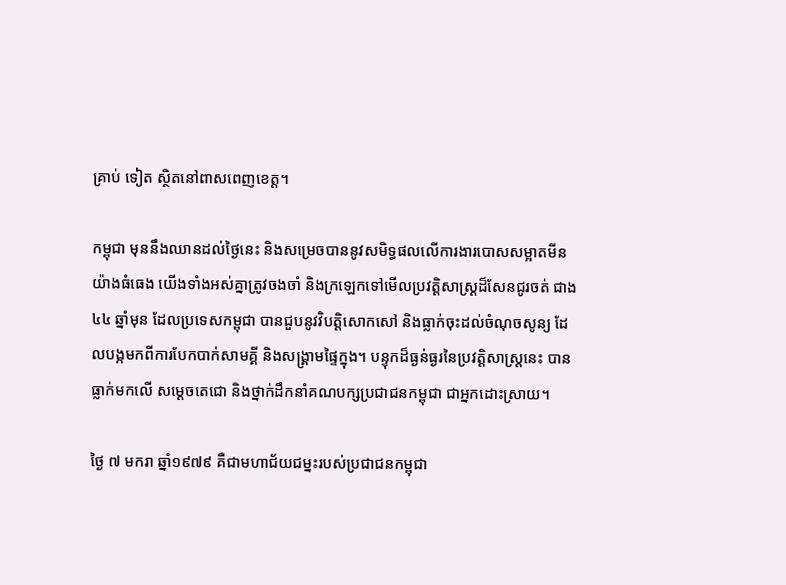គ្រាប់ ទៀត ស្ថិតនៅពាសពេញខេត្ត។

កម្ពុជា មុននឹងឈានដល់ថ្ងៃនេះ និងសម្រេចបាននូវសមិទ្ធផលលើការងារបោសសម្អាតមីនយ៉ាងធំធេង យើងទាំងអស់គ្នាត្រូវចងចាំ និងក្រឡេកទៅមើលប្រវត្តិសាស្រ្តដ៏សែនជូរចត់ ជាង ៤៤ ឆ្នាំមុន ដែលប្រទេសកម្ពុជា បានជួបនូវវិបត្តិសោកសៅ និងធ្លាក់ចុះដល់ចំណុចសូន្យ ដែលបង្កមកពីការបែកបាក់សាមគ្គី និងសង្រ្គាមផ្ទៃក្នុង។ បន្ទុកដ៏ធ្ងន់ធ្ងរនៃប្រវត្តិសាស្រ្តនេះ បានធ្លាក់មកលើ សម្តេចតេជោ និងថ្នាក់ដឹកនាំគណបក្សប្រជាជនកម្ពុជា ជាអ្នកដោះស្រាយ។

ថ្ងៃ ៧ មករា ឆ្នាំ១៩៧៩ គឺជាមហាជ័យជម្នះរបស់ប្រជាជនកម្ពុជា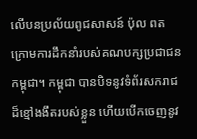លើបនប្រល័យពូជសាសន៍ ប៉ុល ពត ក្រោមការដឹកនាំរបស់គណបក្សប្រជាជនកម្ពុជា។ កម្ពុជា បានបិទនូវទំព័រសករាជដ៏ខ្មៅងងឹតរបស់ខ្លួន ហើយបើកចេញនូវ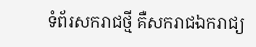ទំព័រសករាជថ្មី គឺសករាជឯករាជ្យ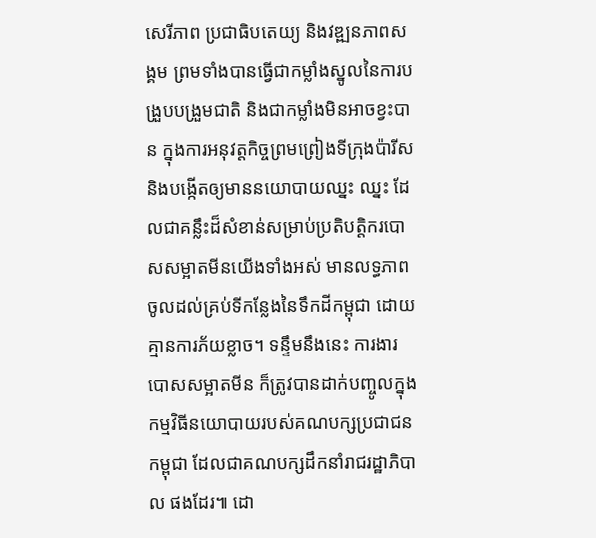សេរីភាព ប្រជាធិបតេយ្យ និងវឌ្ឍនភាពសង្គម ព្រមទាំងបានធ្វើជាកម្លាំងស្នូលនៃការបង្រួបបង្រួមជាតិ និងជាកម្លាំងមិនអាចខ្វះបាន ក្នុងការអនុវត្តកិច្ចព្រមព្រៀងទីក្រុងប៉ារីស និងបង្កើតឲ្យមាននយោបាយឈ្នះ ឈ្នះ ដែលជាគន្លឹះដ៏សំខាន់សម្រាប់ប្រតិបត្តិករបោសសម្អាតមីនយើងទាំងអស់ មានលទ្ធភាពចូលដល់គ្រប់ទីកន្លែងនៃទឹកដីកម្ពុជា ដោយគ្មានការភ័យខ្លាច។ ទន្ទឹមនឹងនេះ ការងារបោសសម្អាតមីន ក៏ត្រូវបានដាក់បញ្ចូលក្នុងកម្មវិធីនយោបាយរបស់គណបក្សប្រជាជនកម្ពុជា ដែលជាគណបក្សដឹកនាំរាជរដ្ឋាភិបាល ផងដែរ៕ ដោ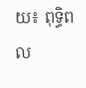យ៖ ពុទ្ធិពល